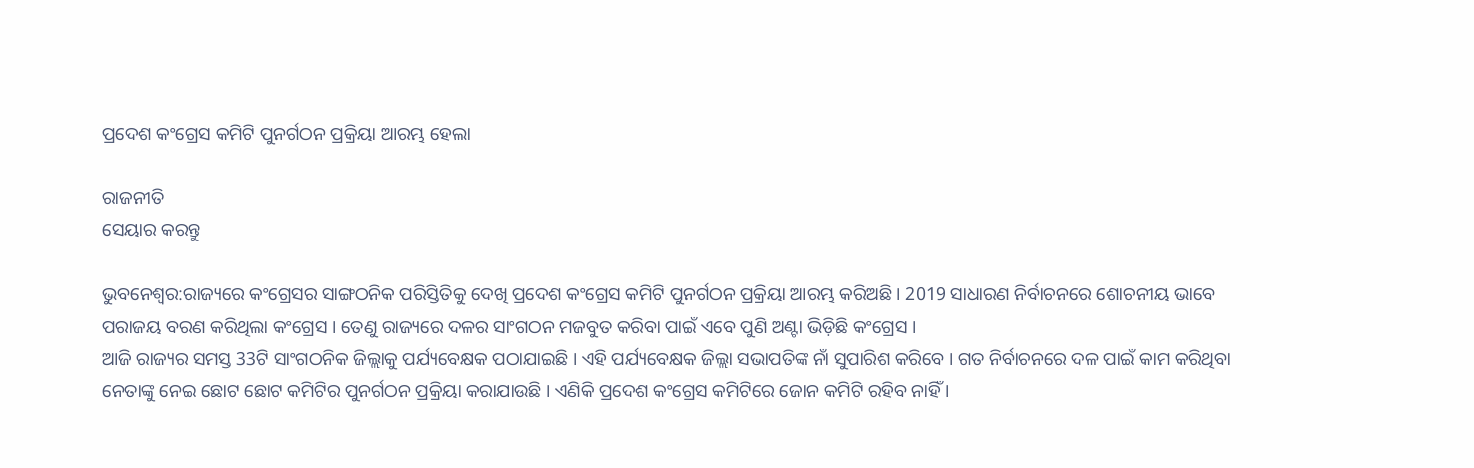ପ୍ରଦେଶ କଂଗ୍ରେସ କମିଟି ପୁନର୍ଗଠନ ପ୍ରକ୍ରିୟା ଆରମ୍ଭ ହେଲା

ରାଜନୀତି
ସେୟାର କରନ୍ତୁ

ଭୁବନେଶ୍ୱର:ରାଜ୍ୟରେ କଂଗ୍ରେସର ସାଙ୍ଗଠନିକ ପରିସ୍ତିତିକୁ ଦେଖି ପ୍ରଦେଶ କଂଗ୍ରେସ କମିଟି ପୁନର୍ଗଠନ ପ୍ରକ୍ରିୟା ଆରମ୍ଭ କରିଅଛି । 2019 ସାଧାରଣ ନିର୍ବାଚନରେ ଶୋଚନୀୟ ଭାବେ ପରାଜୟ ବରଣ କରିଥିଲା କଂଗ୍ରେସ । ତେଣୁ ରାଜ୍ୟରେ ଦଳର ସାଂଗଠନ ମଜବୁତ କରିବା ପାଇଁ ଏବେ ପୁଣି ଅଣ୍ଟା ଭିଡ଼ିଛି କଂଗ୍ରେସ ।
ଆଜି ରାଜ୍ୟର ସମସ୍ତ 33ଟି ସାଂଗଠନିକ ଜିଲ୍ଲାକୁ ପର୍ଯ୍ୟବେକ୍ଷକ ପଠାଯାଇଛି । ଏହି ପର୍ଯ୍ୟବେକ୍ଷକ ଜିଲ୍ଲା ସଭାପତିଙ୍କ ନାଁ ସୁପାରିଶ କରିବେ । ଗତ ନିର୍ବାଚନରେ ଦଳ ପାଇଁ କାମ କରିଥିବା ନେତାଙ୍କୁ ନେଇ ଛୋଟ ଛୋଟ କମିଟିର ପୁନର୍ଗଠନ ପ୍ରକ୍ରିୟା କରାଯାଉଛି । ଏଣିକି ପ୍ରଦେଶ କଂଗ୍ରେସ କମିଟିରେ ଜୋନ କମିଟି ରହିବ ନାହିଁ ।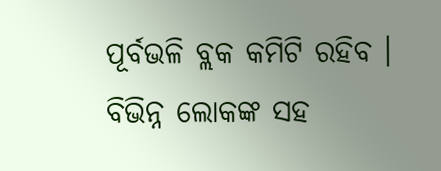ପୂର୍ବଭଳି ବ୍ଲକ କମିଟି ରହିବ । ବିଭିନ୍ନ ଲୋକଙ୍କ ସହ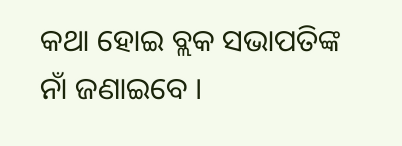କଥା ହୋଇ ବ୍ଲକ ସଭାପତିଙ୍କ ନାଁ ଜଣାଇବେ ।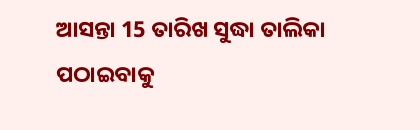ଆସନ୍ତା 15 ତାରିଖ ସୁଦ୍ଧା ତାଲିକା ପଠାଇବାକୁ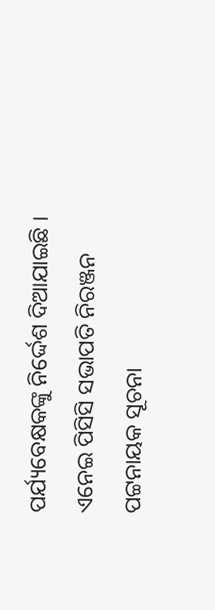ପର୍ଯ୍ୟବେକ୍ଷକଙ୍କୁ ନିର୍ଦ୍ଦେଶ ଦିଆଯାଇଛି । ଏନେଇ ପିସିସି ସଭାପତି ନିରଞ୍ଜନ ପଟ୍ଟନାୟକ ସୂଚନା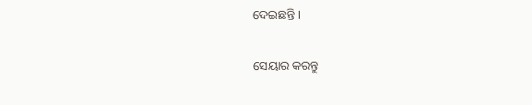ଦେଇଛନ୍ତି ।


ସେୟାର କରନ୍ତୁ